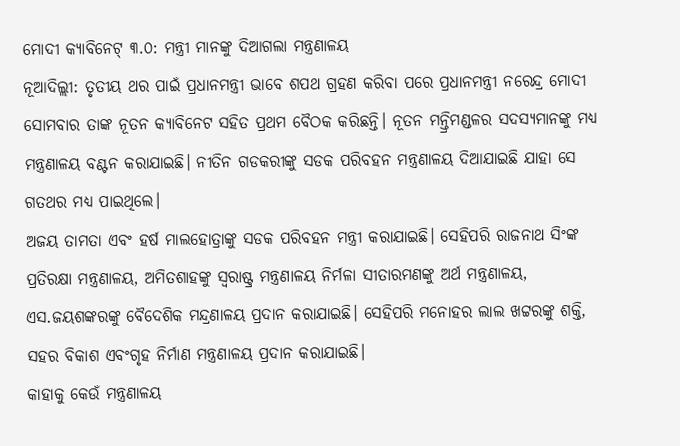ମୋଦୀ କ୍ୟାବିନେଟ୍ ୩.୦: ମନ୍ତ୍ରୀ ମାନଙ୍କୁ ଦିଆଗଲା ମନ୍ତ୍ରଣାଳୟ
ନୂଆଦିଲ୍ଲୀ: ତୃତୀୟ ଥର ପାଇଁ ପ୍ରଧାନମନ୍ତ୍ରୀ ଭାବେ ଶପଥ ଗ୍ରହଣ କରିବା ପରେ ପ୍ରଧାନମନ୍ତ୍ରୀ ନରେନ୍ଦ୍ର ମୋଦୀ ସୋମବାର ତାଙ୍କ ନୂତନ କ୍ୟାବିନେଟ ସହିତ ପ୍ରଥମ ବୈଠକ କରିଛନ୍ତି। ନୂତନ ମନ୍ତ୍ରିମଣ୍ଡଳର ସଦସ୍ୟମାନଙ୍କୁ ମଧ୍ୟ ମନ୍ତ୍ରଣାଳୟ ବଣ୍ଟନ କରାଯାଇଛି। ନୀତିନ ଗଡକରୀଙ୍କୁ ସଡକ ପରିବହନ ମନ୍ତ୍ରଣାଳୟ ଦିଆଯାଇଛି ଯାହା ସେ ଗତଥର ମଧ୍ୟ ପାଇଥିଲେ।
ଅଜୟ ତାମତା ଏବଂ ହର୍ଷ ମାଲହୋତ୍ରାଙ୍କୁ ସଡକ ପରିବହନ ମନ୍ତ୍ରୀ କରାଯାଇଛି। ସେହିପରି ରାଜନାଥ ସିଂଙ୍କ ପ୍ରତିରକ୍ଷା ମନ୍ତ୍ରଣାଳୟ, ଅମିତଶାହଙ୍କୁ ସ୍ବରାଷ୍ଟ୍ର ମନ୍ତ୍ରଣାଳୟ ନିର୍ମଳା ସୀତାରମଣଙ୍କୁ ଅର୍ଥ ମନ୍ତ୍ରଣାଳୟ, ଏସ.ଜୟଶଙ୍କରଙ୍କୁ ବୈଦେଶିକ ମନ୍ଦ୍ରଣାଳୟ ପ୍ରଦାନ କରାଯାଇଛି। ସେହିପରି ମନୋହର ଲାଲ ଖଟ୍ଟରଙ୍କୁ ଶକ୍ତି, ସହର ବିକାଶ ଏବଂଗୃହ ନିର୍ମାଣ ମନ୍ତ୍ରଣାଳୟ ପ୍ରଦାନ କରାଯାଇଛି।
କାହାକୁ କେଉଁ ମନ୍ତ୍ରଣାଳୟ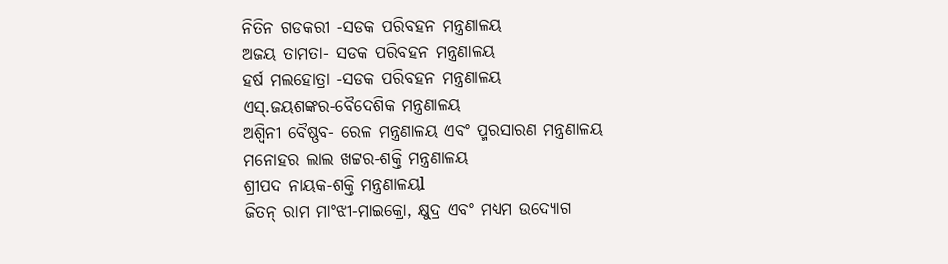ନିତିନ ଗଡକରୀ -ସଡକ ପରିବହନ ମନ୍ତ୍ରଣାଳୟ
ଅଜୟ ତାମତା- ସଡକ ପରିବହନ ମନ୍ତ୍ରଣାଳୟ
ହର୍ଷ ମଲହୋତ୍ରା -ସଡକ ପରିବହନ ମନ୍ତ୍ରଣାଳୟ
ଏସ୍.ଜୟଶଙ୍କର-ବୈଦେଶିକ ମନ୍ତ୍ରଣାଳୟ
ଅଶ୍ୱିନୀ ବୈଷ୍ଣବ- ରେଳ ମନ୍ତ୍ରଣାଳୟ ଏବଂ ପ୍ମରସାରଣ ମନ୍ତ୍ରଣାଳୟ
ମନୋହର ଲାଲ ଖଟ୍ଟର-ଶକ୍ତି ମନ୍ତ୍ରଣାଳୟ
ଶ୍ରୀପଦ ନାୟକ-ଶକ୍ତି ମନ୍ତ୍ରଣାଳୟl
ଜିତନ୍ ରାମ ମାଂଝୀ-ମାଇକ୍ରୋ, କ୍ଷୁଦ୍ର ଏବଂ ମଧ୍ୟମ ଉଦ୍ୟୋଗ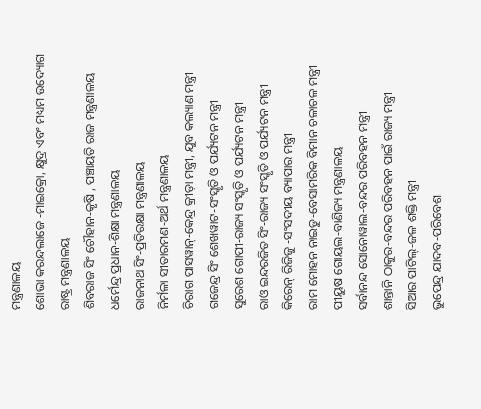ମନ୍ତ୍ରଣାଳୟ
ଶୋଭା କରନ୍ଦଲାଜେ -ମାଇକ୍ରୋ, କ୍ଷୁଦ୍ର ଏବଂ ମଧ୍ୟମ ଉଦ୍ୟୋଗ ରାଷ୍ଟ୍ର ମନ୍ତ୍ରଣାଳୟ
ଶିବରାଜ ସିଂ ଚୌହାନ-କୃଷି , ପଞ୍ଚାୟତି ରାଜ ମନ୍ତ୍ରଣାଳୟ
ଧର୍ମେନ୍ଦ୍ର ପ୍ରଧାନ-ଶିକ୍ଷା ମନ୍ତ୍ରଣାଳୟ
ରାଜନାଥ ସିଂ-ପ୍ରତିରକ୍ଷା ମନ୍ତ୍ରଣାଳୟ
ନିର୍ମଳା ସୀତାରମଣ-ଅର୍ଥ ମନ୍ତ୍ରଣାଳୟ
ଚିରାଗ ପାସୱାନ୍-କେନ୍ଦ୍ର କ୍ରୀଡ଼ା ମନ୍ତ୍ରୀ, ଯୁବ କଲ୍ୟାଣ ମନ୍ତ୍ରୀ
ଗଜେନ୍ଦ୍ର ସିଂ ଶେଖୱାଟ-ସଂସ୍କୃତି ଓ ପର୍ଯ୍ୟଟନ ମନ୍ତ୍ରୀ
ସୁରେଶ ଗୋପୀ-ରାଜ୍ୟ ସଂସ୍କୃତି ଓ ପର୍ଯ୍ୟଟନ ମନ୍ତ୍ରୀ
ରାଓ ଇନ୍ଦରଜିତ ସିଂ-ରାଜ୍ୟ ସଂସ୍କୃତି ଓ ପର୍ଯ୍ୟଟନ ମନ୍ତ୍ରୀ
କିରେନ୍ ରିଜିଜୁ -ସଂସଦୀୟ ବ୍ୟାପାର ମନ୍ତ୍ରୀ
ରାମ ମୋହନ ନାଇଡୁ-ବେସାମରିକ ବିମାନ ଚଳାଚଳ ମନ୍ତ୍ରୀ
ପୀୟୁଷ ଗୋୟଲ-ବାଣିଜ୍ୟ ମନ୍ତ୍ରଣାଳୟ
ସର୍ବାନନ୍ଦ ସୋନୋୱାଲ-ବନ୍ଦର ପରିବହନ ମନ୍ତ୍ରୀ
ଶାନ୍ତାନି ଠାକୁର-ବନ୍ଦର ପରିବହନ ପାଇଁ ରାଜ୍ୟ ମନ୍ତ୍ରୀ
ସିଆର ପାଟିଲ୍-ଜଳ ଶକ୍ତି ମନ୍ତ୍ରୀ
ଭୁପେନ୍ଦ୍ର ଯାଦବ-ପରିବେଶ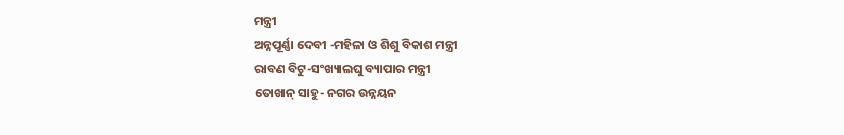ମନ୍ତ୍ରୀ
ଅନ୍ନପୂର୍ଣ୍ଣା ଦେବୀ -ମହିଳା ଓ ଶିଶୁ ବିକାଶ ମନ୍ତ୍ରୀ
ରାବଣ ବିଟୁ-ସଂଖ୍ୟାଲଘୁ ବ୍ୟାପାର ମନ୍ତ୍ରୀ
ତୋଖାନ୍ ସାହୁ- ନଗର ଉନ୍ନୟନ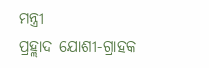ମନ୍ତ୍ରୀ
ପ୍ରହ୍ଲାଦ ଯୋଶୀ-ଗ୍ରାହକ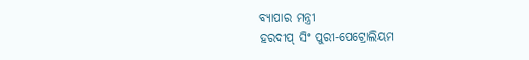ବ୍ୟାପାର ମନ୍ତ୍ରୀ
ହରଦୀପ୍ ସିଂ ପୁରୀ-ପେଟ୍ରୋଲିୟମ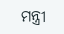ମନ୍ତ୍ରୀ